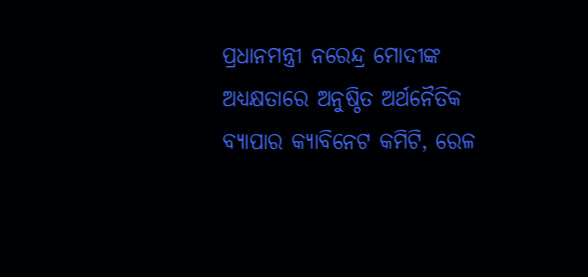ପ୍ରଧାନମନ୍ତ୍ରୀ ନରେନ୍ଦ୍ର ମୋଦୀଙ୍କ ଅଧ୍ୟକ୍ଷତାରେ ଅନୁଷ୍ଠିତ ଅର୍ଥନୈତିକ ବ୍ୟାପାର କ୍ୟାବିନେଟ କମିଟି, ରେଳ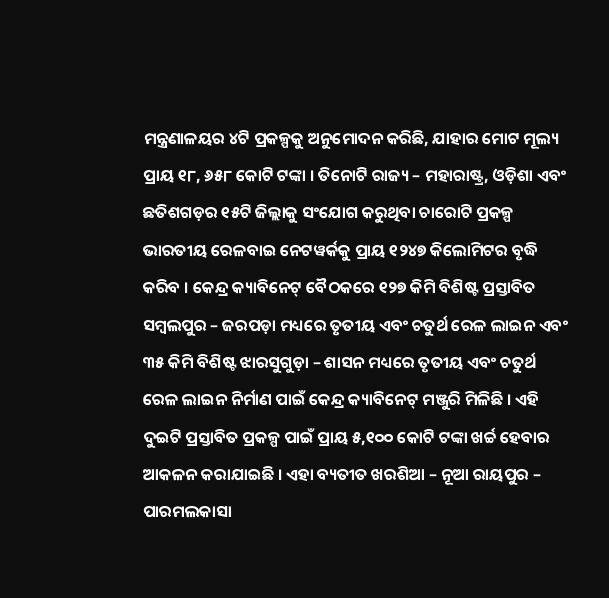ମନ୍ତ୍ରଣାଳୟର ୪ଟି ପ୍ରକଳ୍ପକୁ ଅନୁମୋଦନ କରିଛି, ଯାହାର ମୋଟ ମୂଲ୍ୟ ପ୍ରାୟ ୧୮, ୬୫୮ କୋଟି ଟଙ୍କା । ତିନୋଟି ରାଜ୍ୟ – ମହାରାଷ୍ଟ୍ର, ଓଡ଼ିଶା ଏବଂ ଛତିଶଗଡ଼ର ୧୫ଟି ଜିଲ୍ଲାକୁ ସଂଯୋଗ କରୁଥିବା ଚାରୋଟି ପ୍ରକଳ୍ପ ଭାରତୀୟ ରେଳବାଇ ନେଟୱର୍କକୁ ପ୍ରାୟ ୧୨୪୭ କିଲୋମିଟର ବୃଦ୍ଧି କରିବ । କେନ୍ଦ୍ର କ୍ୟାବିନେଟ୍ ବୈଠକରେ ୧୨୭ କିମି ବିଶିଷ୍ଟ ପ୍ରସ୍ତାବିତ ସମ୍ବଲପୁର – ଜରପଡ଼ା ମଧ୍ୟରେ ତୃତୀୟ ଏବଂ ଚତୁର୍ଥ ରେଳ ଲାଇନ ଏବଂ ୩୫ କିମି ବିଶିଷ୍ଟ ଝାରସୁଗୁଡ଼ା – ଶାସନ ମଧ୍ୟରେ ତୃତୀୟ ଏବଂ ଚତୁର୍ଥ ରେଳ ଲାଇନ ନିର୍ମାଣ ପାଇଁ କେନ୍ଦ୍ର କ୍ୟାବିନେଟ୍ ମଞ୍ଜୁରି ମିଳିଛି । ଏହି ଦୁଇଟି ପ୍ରସ୍ତାବିତ ପ୍ରକଳ୍ପ ପାଇଁ ପ୍ରାୟ ୫,୧୦୦ କୋଟି ଟଙ୍କା ଖର୍ଚ୍ଚ ହେବାର ଆକଳନ କରାଯାଇଛି । ଏହା ବ୍ୟତୀତ ଖରଶିଆ – ନୂଆ ରାୟପୁର – ପାରମଲକାସା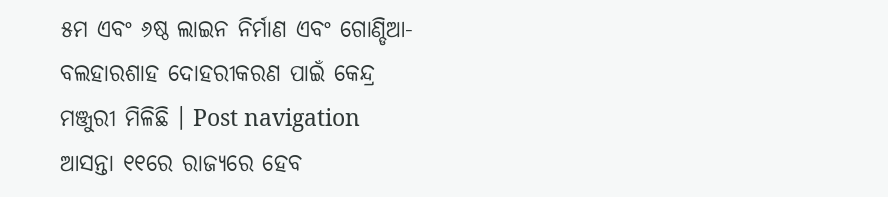୫ମ ଏବଂ ୬ଷ୍ଠ ଲାଇନ ନିର୍ମାଣ ଏବଂ ଗୋଣ୍ଡିଆ-ବଲହାରଶାହ ଦୋହରୀକରଣ ପାଇଁ କେନ୍ଦ୍ର ମଞ୍ଜୁରୀ ମିଳିଛି । Post navigation ଆସନ୍ତା ୧୧ରେ ରାଜ୍ୟରେ ହେବ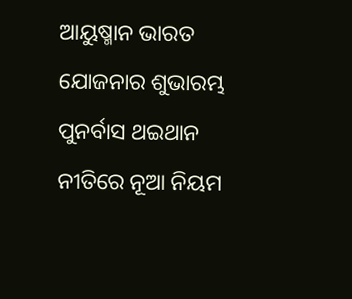ଆୟୁଷ୍ମାନ ଭାରତ ଯୋଜନାର ଶୁଭାରମ୍ଭ ପୁନର୍ବାସ ଥଇଥାନ ନୀତିରେ ନୂଆ ନିୟମ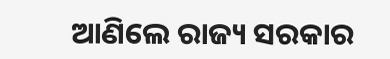ଆଣିଲେ ରାଜ୍ୟ ସରକାର